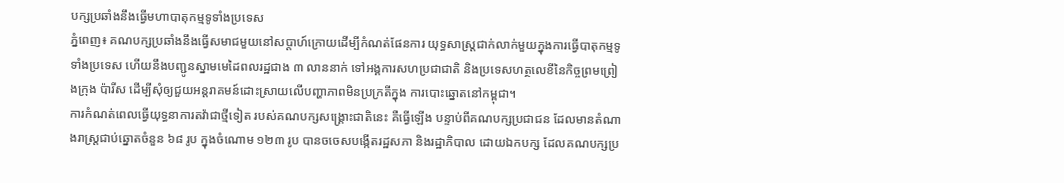បក្សប្រឆាំងនឹងធ្វើមហាបាតុកម្មទូទាំងប្រទេស
ភ្នំពេញ៖ គណបក្សប្រឆាំងនឹងធ្វើសមាជមួយនៅសប្តាហ៍ក្រោយដើម្បីកំណត់ផែនការ យុទ្ធសាស្ត្រជាក់លាក់មួយក្នុងការធ្វើបាតុកម្មទូទាំងប្រទេស ហើយនឹងបញ្ជូនស្នាមមេដៃពលរដ្ឋជាង ៣ លាននាក់ ទៅអង្គការសហប្រជាជាតិ និងប្រទេសហត្ថលេខីនៃកិច្ចព្រមព្រៀងក្រុង ប៉ារីស ដើម្បីសុំឲ្យជួយអន្តរាគមន៍ដោះស្រាយលើបញ្ហាភាពមិនប្រក្រតីក្នុង ការបោះឆ្នោតនៅកម្ពុជា។
ការកំណត់ពេលធ្វើយុទ្ធនាការតវ៉ាជាថ្មីទៀត របស់គណបក្សសង្គ្រោះជាតិនេះ គឺធ្វើឡើង បន្ទាប់ពីគណបក្សប្រជាជន ដែលមានតំណាងរាស្ត្រជាប់ឆ្នោតចំនួន ៦៨ រូប ក្នុងចំណោម ១២៣ រូប បានចចេសបង្កើតរដ្ឋសភា និងរដ្ឋាភិបាល ដោយឯកបក្ស ដែលគណបក្សប្រ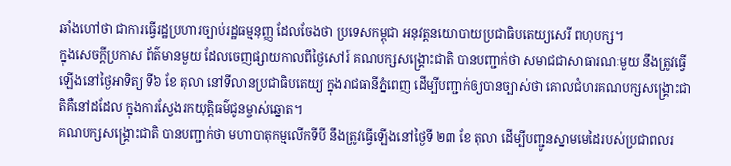ឆាំងហៅថា ជាការធ្វើរដ្ឋប្រហារច្បាប់រដ្ឋធម្មនុញ្ញ ដែលចែងថា ប្រទេសកម្ពុជា អនុវត្តនយោបាយប្រជាធិបតេយ្យសេរី ពហុបក្ស។
ក្នុងសេចក្តីប្រកាស ព័ត៌មានមួយ ដែលចេញផ្សាយកាលពីថ្ងៃសៅរ៍ គណបក្សសង្គ្រោះជាតិ បានបញ្ជាក់ថា សមាជជាសាធារណៈមួយ នឹងត្រូវធ្វើឡើងនៅថ្ងៃអាទិត្យ ទី៦ ខែ តុលា នៅទីលានប្រជាធិបតេយ្យ ក្នុងរាជធានីភ្នំពេញ ដើម្បីបញ្ជាក់ឲ្យបានច្បាស់ថា គោលជំហរគណបក្សសង្គ្រោះជាតិគឺនៅដដែល ក្នុងការស្វែងរកយុត្តិធម៌ជូនម្ចាស់ឆ្នោត។
គណបក្សសង្គ្រោះជាតិ បានបញ្ជាក់ថា មហាបាតុកម្មលើកទីបី នឹងត្រូវធ្វើឡើងនៅថ្ងៃទី ២៣ ខែ តុលា ដើម្បីបញ្ជូនស្នាមមេដៃរបស់ប្រជាពលរ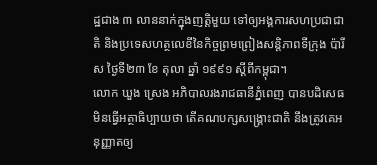ដ្ឋជាង ៣ លាននាក់ក្នុងញត្តិមួយ ទៅឲ្យអង្គការសហប្រជាជាតិ និងប្រទេសហត្ថលេខីនៃកិច្ចព្រមព្រៀងសន្តិភាពទីក្រុង ប៉ារីស ថ្ងៃទី២៣ ខែ តុលា ឆ្នាំ ១៩៩១ ស្តីពីកម្ពុជា។
លោក ឃួង ស្រេង អភិបាលរងរាជធានីភ្នំពេញ បានបដិសេធមិនធ្វើអត្ថាធិប្បាយថា តើគណបក្សសង្គ្រោះជាតិ នឹងត្រូវគេអនុញ្ញាតឲ្យ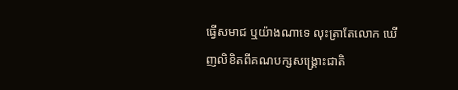ធ្វើសមាជ ឬយ៉ាងណាទេ លុះត្រាតែលោក ឃើញលិខិតពីគណបក្សសង្គ្រោះជាតិ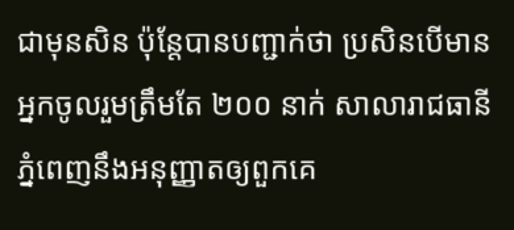ជាមុនសិន ប៉ុន្តែបានបញ្ជាក់ថា ប្រសិនបើមានអ្នកចូលរួមត្រឹមតែ ២០០ នាក់ សាលារាជធានីភ្នំពេញនឹងអនុញ្ញាតឲ្យពួកគេ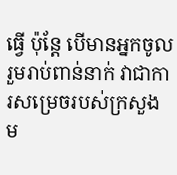ធ្វើ ប៉ុន្តែ បើមានអ្នកចូលរួមរាប់ពាន់នាក់ វាជាការសម្រេចរបស់ក្រសួង ម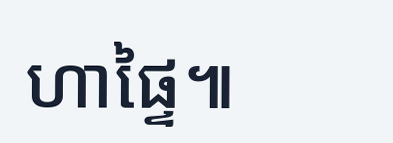ហាផ្ទៃ៕